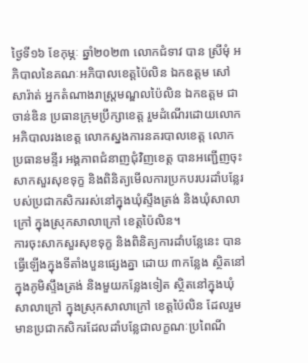ថ្ងៃទី១៦ ខែកុម្ភៈ ឆ្នាំ២០២៣ លោកជំទាវ បាន ស្រីមុំ អភិបាលនៃគណៈអភិបាលខេត្តប៉ៃលិន ឯកឧត្តម សៅ សារ៉ាត់ អ្នកតំណាងរាស្ត្រមណ្ឌលប៉ៃលិន ឯកឧត្តម ជា ចាន់ឌិន ប្រធានក្រុមប្រឹក្សាខេត្ត រួមដំណើរដោយលោកអភិបាលរងខេត្ត លោកស្នងការនគរបាលខេត្ត លោកប្រធានមន្ទីរ អង្គភាពជំនាញជុំវិញខេត្ត បានអញ្ជើញចុះសាកសួរសុខទុក្ខ និងពិនិត្យមើលការប្រកបរបរដាំបន្លែរបស់ប្រជាកសិកររស់នៅក្នុងឃុំស្ទឹងត្រង់ និងឃុំសាលាក្រៅ ក្នុងស្រុកសាលាក្រៅ ខេត្តប៉ៃលិន។
ការចុះសាកសួរសុខទុក្ខ និងពិនិត្យការដាំបន្លែនេះ បានធ្វើឡើងក្នុងទីតាំងបួនផ្សេងគ្នា ដោយ ៣កន្លែង ស្ថិតនៅក្នុងភូមិស្ទឹងត្រង់ និងមួយកន្លែងទៀត ស្ថិតនៅក្នុងឃុំសាលាក្រៅ ក្នុងស្រុកសាលាក្រៅ ខេត្តប៉ៃលិន ដែលរួមមានប្រជាកសិករដែលដាំបន្លែជាលក្ខណៈប្រពៃណី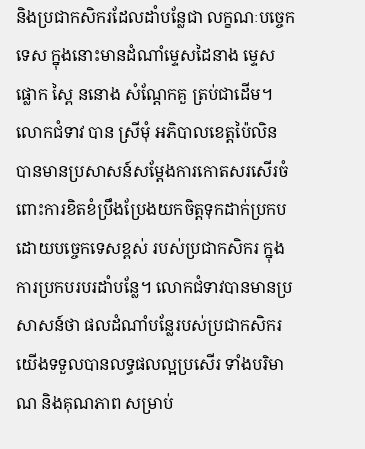និងប្រជាកសិករដែលដាំបន្លែជា លក្ខណៈបច្ចេកទេស ក្នុងនោះមានដំណាំម្ទេសដៃនាង ម្ទេសផ្លោក ស្ពៃ ននោង សំណ្តែកគួ ត្រប់ជាដើម។
លោកជំទាវ បាន ស្រីមុំ អភិបាលខេត្តប៉ៃលិន បានមានប្រសាសន៍សម្ដែងការកោតសរសើរចំពោះការខិតខំប្រឹងប្រែងយកចិត្តទុកដាក់ប្រកបដោយបច្ចេកទេសខ្ពស់ របស់ប្រជាកសិករ ក្នុងការប្រកបរបរដាំបន្លែ។ លោកជំទាវបានមានប្រសាសន៍ថា ផលដំណាំបន្លែរបស់ប្រជាកសិករយើងទទួលបានលទ្ធផលល្អប្រសើរ ទាំងបរិមាណ និងគុណភាព សម្រាប់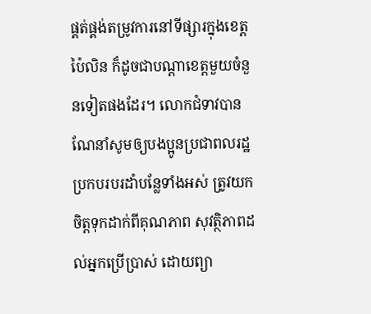ផ្គត់ផ្គង់តម្រូវការនៅទីផ្សារក្នុងខេត្តប៉ៃលិន ក៏ដូចជាបណ្ដាខេត្តមួយចំនួនទៀតផងដែរ។ លោកជំទាវបានណែនាំសូមឲ្យបងប្អូនប្រជាពលរដ្ឋប្រកបរបរដាំបន្លែទាំងអស់ ត្រូវយកចិត្តទុកដាក់ពីគុណភាព សុវត្ថិភាពដល់អ្នកប្រើប្រាស់ ដោយព្យា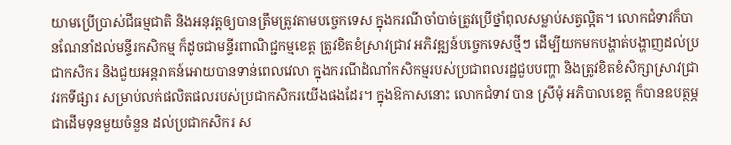យាមប្រើប្រាស់ជីធម្មជាតិ និងអនុវត្តឲ្យបានត្រឹមត្រូវតាមបច្ចេកទេស ក្នុងករណីចាំបាច់ត្រូវប្រើថ្នាំពុលសម្លាប់សត្វល្អិត។ លោកជំទាវក៏បានណែនាំដល់មន្ទីរកសិកម្ម ក៏ដូចជាមន្ទីរពាណិជ្ជកម្មខេត្ត ត្រូវខិតខំស្រាវជ្រាវ អភិវឌ្ឍន៍បច្ចេកទេសថ្មីៗ ដើម្បីយកមកបង្ហាត់បង្ហាញដល់ប្រជាកសិករ និងជួយអន្តរាគន៍អោយបានទាន់ពេលវេលា ក្នុងករណីដំណាំកសិកម្មរបស់ប្រជាពលរដ្ឋជួបបញ្ហា និងត្រូវខិតខំសិក្សាស្រាវជ្រាវរកទីផ្សារ សម្រាប់លក់ផលិតផលរបស់ប្រជាកសិករយើងផងដែរ។ ក្នុងឱកាសនោះ លោកជំទាវ បាន ស្រីមុំ អភិបាលខេត្ត ក៏បានឧបត្ថម្ភជាដើមទុនមួយចំនួន ដល់ប្រជាកសិករ ស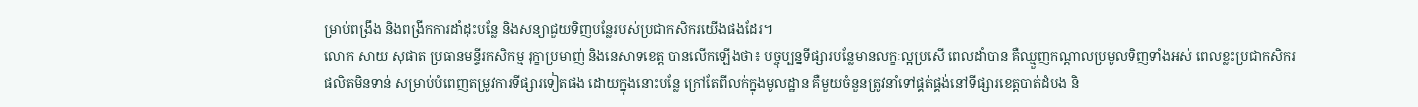ម្រាប់ពង្រឹង និងពង្រីកការដាំដុះបន្លែ និងសន្យាជួយទិញបន្លែរបស់ប្រជាកសិករយើងផងដែរ។
លោក សាយ សុផាត ប្រធានមន្ទីរកសិកម្ម រុក្ខាប្រមាញ់ និងនេសាទខេត្ត បានលើកឡើងថា៖ បច្ចុប្បន្នទីផ្សារបន្លែមានលក្ខៈល្អប្រសើ ពេលដាំបាន គឺឈ្មួញកណ្តាលប្រមូលទិញទាំងអស់ ពេលខ្លះប្រជាកសិករផលិតមិនទាន់ សម្រាប់បំពេញតម្រូវការទីផ្សារទៀតផង ដោយក្នុងនោះបន្លែ ក្រៅតែពីលក់ក្នុងមូលដ្ឋាន គឺមួយចំនួនត្រូវនាំទៅផ្គត់ផ្គង់នៅទីផ្សារខេត្តបាត់ដំបង និ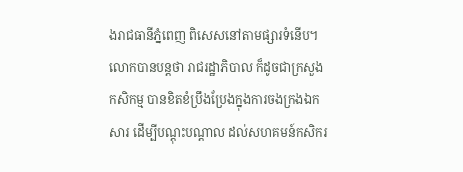ងរាជធានីភ្នំពេញ ពិសេសនៅតាមផ្សារទំនើប។ លោកបានបន្តថា រាជរដ្ឋាភិបាល ក៏ដូចជាក្រសួងកសិកម្ម បានខិតខំប្រឹងប្រែងក្នុងការចងក្រងឯកសារ ដើម្បីបណ្តុះបណ្តាល ដល់សហគមន៍កសិករ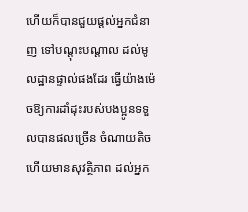ហើយក៏បានជួយផ្តល់អ្នកជំនាញ ទៅបណ្តុះបណ្តាល ដល់មូលដ្ឋានផ្ទាល់ផងដែរ ធ្វើយ៉ាងម៉េចឱ្យការដាំដុះរបស់បងប្អូនទទួលបានផលច្រើន ចំណាយតិច ហើយមានសុវត្ថិភាព ដល់អ្នក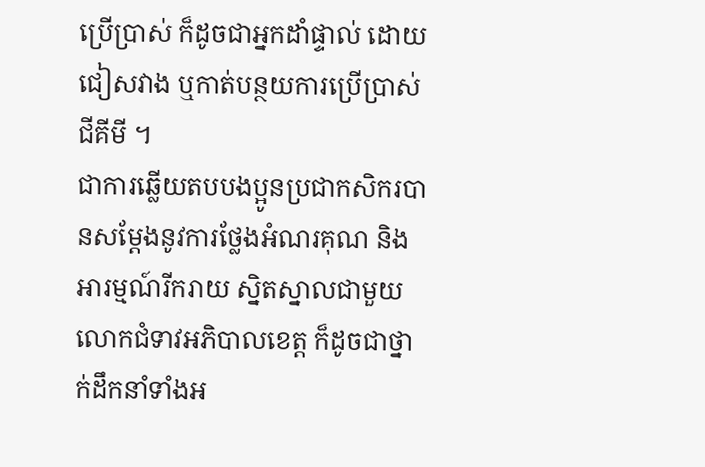ប្រើប្រាស់ ក៏ដូចជាអ្នកដាំផ្ទាល់ ដោយជៀសវាង ឬកាត់បន្ថយការប្រើប្រាស់ជីគីមី ។
ជាការឆ្លើយតបបងប្អូនប្រជាកសិករបានសម្ដែងនូវការថ្លែងអំណរគុណ និងអារម្មណ៍រីករាយ ស្និតស្នាលជាមួយលោកជំទាវអភិបាលខេត្ត ក៏ដូចជាថ្នាក់ដឹកនាំទាំងអ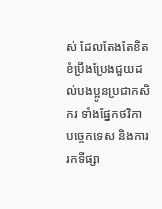ស់ ដែលតែងតែខិតខំប្រឹងប្រែងជួយដល់បងប្អូនប្រជាកសិករ ទាំងផ្នែកថវិកា បច្ចេកទេស និងការរកទីផ្សា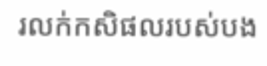រលក់កសិផលរបស់បង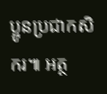ប្អូនប្រជាកសិករ៕ អត្ថ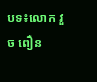បទ៖លោក វួច ពឿន